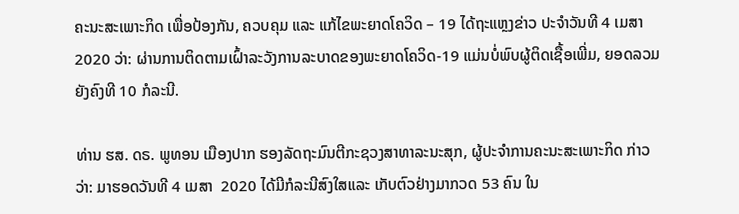ຄະນະສະເພາະກິດ ເພື່ອປ້ອງກັນ, ຄວບຄຸມ ແລະ ແກ້ໄຂພະຍາດໂຄວິດ – 19 ໄດ້ຖະແຫຼງຂ່າວ ປະຈຳວັນທີ 4 ເມສາ 2020 ວ່າ: ຜ່ານການຕິດຕາມເຝົ້າລະວັງການລະບາດຂອງພະຍາດໂຄວິດ-19 ແມ່ນບໍ່ພົບຜູ້ຕິດເຊື້ອເພີ່ມ, ຍອດລວມຍັງຄົງທີ 10 ກໍລະນີ.

ທ່ານ ຮສ. ດຣ. ພູທອນ ເມືອງປາກ ຮອງລັດຖະມົນຕີກະຊວງສາທາລະນະສຸກ, ຜູ້ປະຈໍາການຄະນະສະເພາະກິດ ກ່າວວ່າ: ມາຮອດວັນທີ 4 ເມສາ  2020 ໄດ້ມີກໍລະນີສົງໃສແລະ ເກັບຕົວຢ່າງມາກວດ 53 ຄົນ ໃນ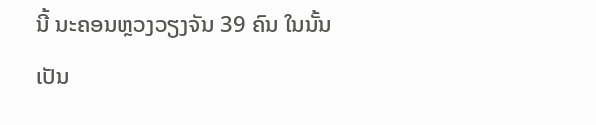ນີ້ ນະຄອນຫຼວງວຽງຈັນ 39 ຄົນ ໃນນັ້ນ ເປັນ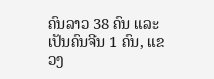ຄົນລາວ 38 ຄົນ ແລະ ເປັນຄົນຈີນ 1 ຄົນ, ແຂວງ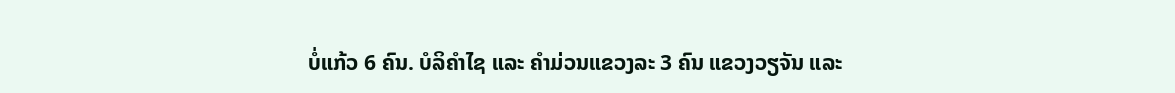ບໍ່ແກ້ວ 6 ຄົນ. ບໍລິຄຳໄຊ ແລະ ຄຳມ່ວນແຂວງລະ 3 ຄົນ ແຂວງວຽຈັນ ແລະ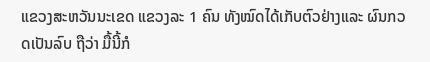ແຂວງສະຫວັນນະເຂດ ແຂວງລະ 1 ຄົນ ທັງໝົດໄດ້ເກັບຕົວຢ່າງແລະ ຜົນກວດເປັນລົບ ຖືວ່າ ມື້ນີ້ກໍ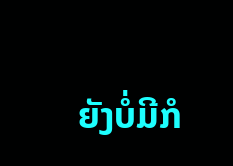ຍັງບໍ່ມີກໍ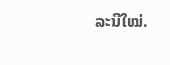ລະນີໃໝ່.